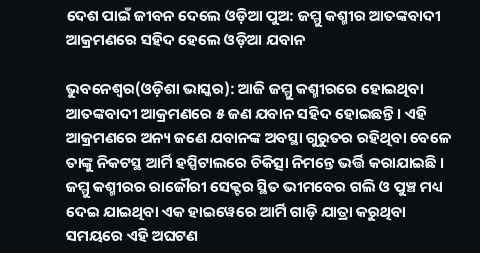ଦେଶ ପାଇଁ ଜୀବନ ଦେଲେ ଓଡ଼ିଆ ପୁଅ: ଜମ୍ମୁ କଶ୍ମୀର ଆତଙ୍କବାଦୀ ଆକ୍ରମଣରେ ସହିଦ ହେଲେ ଓଡ଼ିଆ ଯବାନ

ଭୁବନେଶ୍ୱର(ଓଡ଼ିଶା ଭାସ୍କର): ଆଜି ଜମ୍ମୁ କଶ୍ମୀରରେ ହୋଇଥିବା ଆତଙ୍କବାଦୀ ଆକ୍ରମଣରେ ୫ ଜଣ ଯବାନ ସହିଦ ହୋଇଛନ୍ତି । ଏହି ଆକ୍ରମଣରେ ଅନ୍ୟ ଜଣେ ଯବାନଙ୍କ ଅବସ୍ଥା ଗୁରୁତର ରହିଥିବା ବେଳେ ତାଙ୍କୁ ନିକଟସ୍ଥ ଆର୍ମି ହସ୍ପିଟାଲରେ ଚିକିତ୍ସା ନିମନ୍ତେ ଭର୍ତ୍ତି କରାଯାଇଛି । ଜମ୍ମୁ କଶ୍ମୀରର ରାଜୌରୀ ସେକ୍ଟର ସ୍ଥିତ ଭୀମବେର ଗଲି ଓ ପୁଞ୍ଚ ମଧ୍ୟ ଦେଇ ଯାଇଥିବା ଏକ ହାଇୱେରେ ଆର୍ମି ଗାଡ଼ି ଯାତ୍ରା କରୁଥିବା ସମୟରେ ଏହି ଅଘଟଣ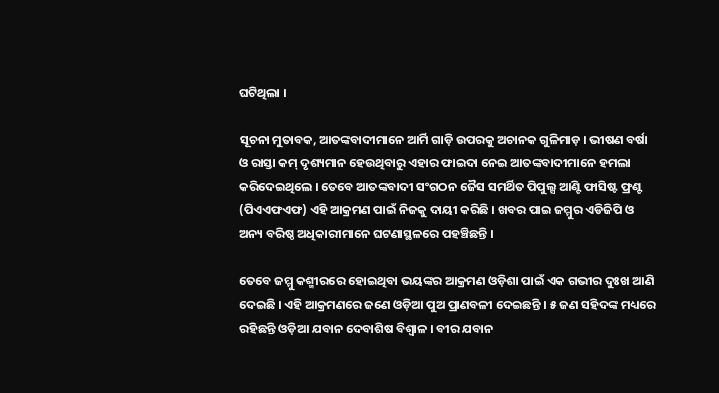ଘଟିଥିଲା ।

ସୂଚନା ମୁତାବକ, ଆତଙ୍କବାଦୀମାନେ ଆର୍ମି ଗାଡ଼ି ଉପରକୁ ଅଚାନକ ଗୁଳିମାଡ଼ । ଭୀଷଣ ବର୍ଷା ଓ ରାସ୍ତା କମ୍ ଦୃଶ୍ୟମାନ ହେଉଥିବାରୁ ଏହାର ଫାଇଦା ନେଇ ଆତଙ୍କବାଦୀମାନେ ହମଲା କରିଦେଇଥିଲେ । ତେବେ ଆତଙ୍କବାଦୀ ସଂଗଠନ ଜୈସ ସମର୍ଥିତ ପିପୁଲ୍ସ ଆଣ୍ଟି ଫାସିଷ୍ଟ ଫ୍ରଣ୍ଟ (ପିଏଏଫଏଫ) ଏହି ଆକ୍ରମଣ ପାଇଁ ନିଜକୁ ଦାୟୀ କରିଛି । ଖବର ପାଇ ଜମ୍ମୁର ଏଡିଜିପି ଓ ଅନ୍ୟ ବରିଷ୍ଠ ଅଧିକାରୀମାନେ ଘଟଣାସ୍ଥଳରେ ପହଞ୍ଚିଛନ୍ତି ।

ତେବେ ଜମ୍ମୁ କଶ୍ମୀରରେ ହୋଇଥିବା ଭୟଙ୍କର ଆକ୍ରମଣ ଓଡ଼ିଶା ପାଇଁ ଏକ ଗଭୀର ଦୁଃଖ ଆଣି ଦେଇଛି । ଏହି ଆକ୍ରମଣରେ ଜଣେ ଓଡ଼ିଆ ପୁଅ ପ୍ରାଣବଳୀ ଦେଇଛନ୍ତି । ୫ ଜଣ ସହିଦଙ୍କ ମଧ୍ୟରେ ରହିଛନ୍ତି ଓଡ଼ିଆ ଯବାନ ଦେବାଶିଷ ବିଶ୍ୱାଳ । ବୀର ଯବାନ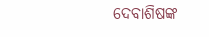ଦେବାଶିଷଙ୍କ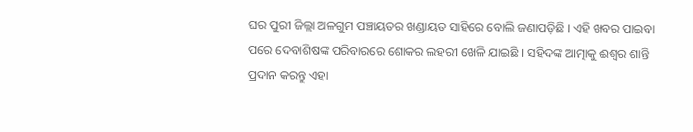ଘର ପୁରୀ ଜିଲ୍ଲା ଅଳଗୁମ ପଞ୍ଚାୟତର ଖଣ୍ଡାୟତ ସାହିରେ ବୋଲି ଜଣାପଡ଼ିଛି । ଏହି ଖବର ପାଇବା ପରେ ଦେବାଶିଷଙ୍କ ପରିବାରରେ ଶୋକର ଲହରୀ ଖେଳି ଯାଇଛି । ସହିଦଙ୍କ ଆତ୍ମାକୁ ଈଶ୍ୱର ଶାନ୍ତି ପ୍ରଦାନ କରନ୍ତୁ ଏହା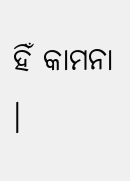ହିଁ କାମନା ।